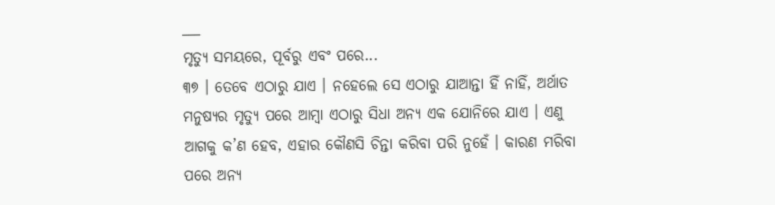___
ମୃତ୍ୟୁ ସମୟରେ, ପୂର୍ବରୁ ଏବଂ ପରେ...
୩୭ । ତେବେ ଏଠାରୁ ଯାଏ । ନହେଲେ ସେ ଏଠାରୁ ଯାଆନ୍ତା ହିଁ ନାହିଁ, ଅର୍ଥାତ ମନୁଷ୍ୟର ମୃତ୍ୟୁ ପରେ ଆମ୍ବା ଏଠାରୁ ସିଧା ଅନ୍ୟ ଏକ ଯୋନିରେ ଯାଏ । ଏଣୁ ଆଗକୁ କ’ଣ ହେବ, ଏହାର କୌଣସି ଚିନ୍ତା କରିବା ପରି ନୁହେଁ । କାରଣ ମରିବା ପରେ ଅନ୍ୟ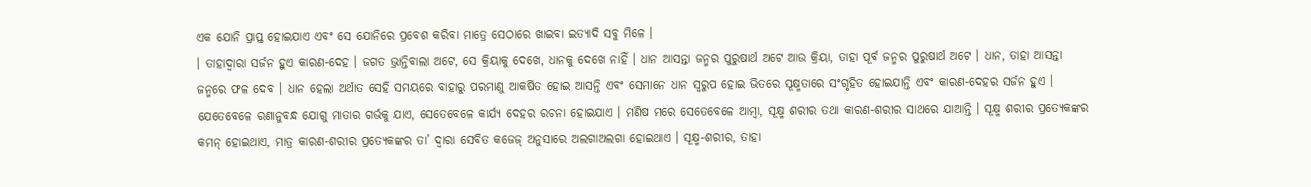ଏକ ଯୋନି ପ୍ରାପ୍ତ ହୋଇଯାଏ ଏବଂ ସେ ଯୋନିରେ ପ୍ରବେଶ କରିବା ମାତ୍ରେ ସେଠାରେ ଖାଇବା ଇତ୍ୟାଦି ସବୁ ମିଳେ ।
। ତାହାଦ୍ୱାରା ସର୍ଜନ ହୁଏ କାରଣ-ଦେହ । ଜଗତ ଭ୍ରାନ୍ତିବାଲା ଅଟେ, ସେ କ୍ରିୟାକୁ ଦେଖେ, ଧାନକୁ ଦେଖେ ନାହିଁ । ଧାନ ଆସନ୍ତା ଜନ୍ମର ପୁରୁଷାର୍ଥ ଅଟେ ଆଉ କ୍ରିୟା, ତାହା ପୂର୍ବ ଜନ୍ମର ପୁରୁଷାର୍ଥ ଅଟେ । ଧାନ, ତାହା ଆସନ୍ତା ଜନ୍ମରେ ଫଳ ଦେବ । ଧାନ ହେଲା ଅର୍ଥାତ ସେହି ସମୟରେ ବାହାରୁ ପରମାଣୁ ଆକର୍ଷିତ ହୋଇ ଆସନ୍ତି ଏବଂ ସେମାନେ ଧାନ ସ୍ଵରୁପ ହୋଇ ଭିତରେ ସୂକ୍ଷ୍ମତାରେ ସଂଗୃହିତ ହୋଇଯାନ୍ତି ଏବଂ କାରଣ-ଦେହର ସର୍ଜନ ହୁଏ । ଯେତେବେଳେ ରଣାନୁବନ୍ଧ ଯୋଗୁ ମାତାର ଗର୍ଭକୁ ଯାଏ, ସେତେବେଳେ କାର୍ଯ୍ୟ ଦେହର ରଚନା ହୋଇଯାଏ । ମଣିଷ ମରେ ସେତେବେଳେ ଆମ୍ବା, ସୂକ୍ଷ୍ମ ଶରୀର ତଥା କାରଣ-ଶରୀର ସାଥରେ ଯାଆନ୍ତି । ସୂକ୍ଷ୍ମ ଶରୀର ପ୍ରତ୍ୟେକଙ୍କର କମନ୍ ହୋଇଥାଏ, ମାତ୍ର କାରଣ-ଶରୀର ପ୍ରତ୍ୟେକଙ୍କର ତା’ ଦ୍ଵାରା ସେବିତ କଜେଜ୍ ଅନୁସାରେ ଅଲଗାଅଲଗା ହୋଇଥାଏ । ସୂକ୍ଷ୍ମ-ଶରୀର, ତାହା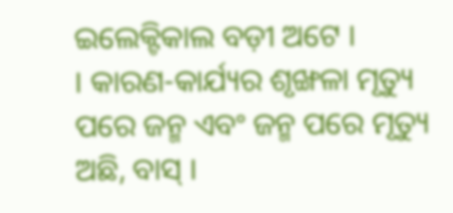ଇଲେକ୍ଟିକାଲ ବଡ଼ୀ ଅଟେ ।
। କାରଣ-କାର୍ଯ୍ୟର ଶୃଙ୍ଖଳା ମୃତ୍ୟୁ ପରେ ଜନ୍ମ ଏବଂ ଜନ୍ମ ପରେ ମୃତ୍ୟୁ ଅଛି, ବାସ୍ ।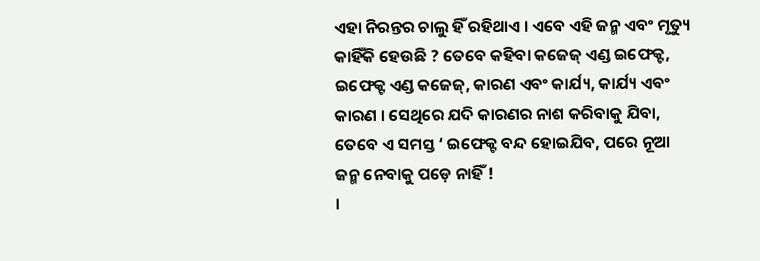ଏହା ନିରନ୍ତର ଚାଲୁ ହିଁ ରହିଥାଏ । ଏବେ ଏହି ଜନ୍ମ ଏବଂ ମୃତ୍ୟୁ କାହିଁକି ହେଉଛି ? ତେବେ କହିବା କଜେଜ୍ ଏଣ୍ଡ ଇଫେକ୍ଟ, ଇଫେକ୍ଟ ଏଣ୍ଡ କଜେଜ୍, କାରଣ ଏବଂ କାର୍ଯ୍ୟ, କାର୍ଯ୍ୟ ଏବଂ କାରଣ । ସେଥିରେ ଯଦି କାରଣର ନାଶ କରିବାକୁ ଯିବା, ତେବେ ଏ ସମସ୍ତ ‘ ଇଫେକ୍ଟ ବନ୍ଦ ହୋଇଯିବ, ପରେ ନୂଆ ଜନ୍ମ ନେବାକୁ ପଡ଼େ ନାହିଁ !
।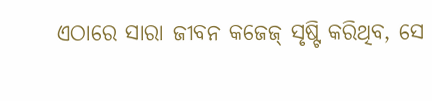ଏଠାରେ ସାରା ଜୀବନ କଜେଜ୍ ସୃଷ୍ଟି କରିଥିବ, ସେ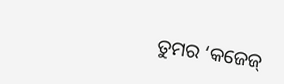ତୁମର ‘କଜେଜ୍